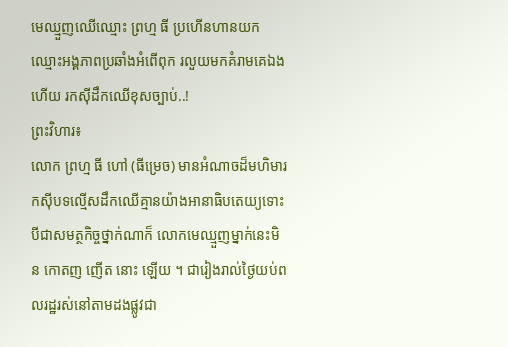មេឈ្មួញឈើឈ្មោះ ព្រហ្ម ធី ប្រហើនហានយកឈ្មោះអង្គភាពប្រឆាំងអំពើពុក រលួយមកគំរាមគេឯងហើយ រកស៊ីដឹកឈើខុសច្បាប់..!
ព្រះវិហារ៖
លោក ព្រហ្ម ធី ហៅ (ធីម្រេច) មានអំណាចដ៏មហិមារកស៊ីបទល្មើសដឹកឈើគ្មានយ៉ាងអានាធិបតេយ្យទោះបីជាសមត្ថកិច្ចថ្នាក់ណាក៏ លោកមេឈ្មួញម្នាក់នេះមិន កោតញ ញើត នោះ ឡើយ ។ ជារៀងរាល់ថ្ងៃយប់ពលរដ្ឋរស់នៅតាមដងផ្លូវជា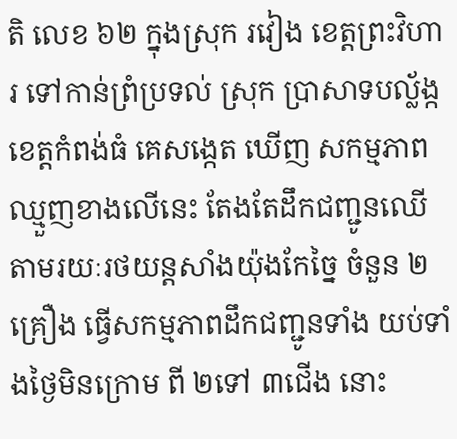តិ លេខ ៦២ ក្នុងស្រុក រវៀង ខេត្តព្រះវិហារ ទៅកាន់ព្រំប្រទល់ ស្រុក ប្រាសាទបល្ល័ង្ក ខេត្តកំពង់ធំ គេសង្កេត ឃើញ សកម្មភាពឈ្មួញខាងលើនេះ តែងតែដឹកជញ្ជូនឈើតាមរយៈរថយន្តសាំងយ៉ុងកែច្នៃ ចំនួន ២គ្រឿង ធ្វើសកម្មភាពដឹកជញ្ជូនទាំង យប់ទាំងថ្ងៃមិនក្រោម ពី ២ទៅ ៣ជើង នោះ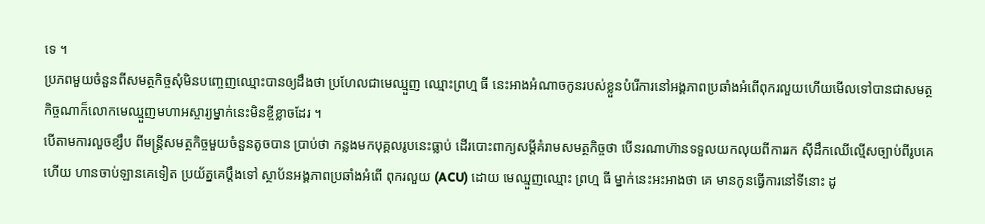ទេ ។
ប្រភពមួយចំនួនពីសមត្ថកិច្ចសុំមិនបញ្ចេញឈ្មោះបានឲ្យដឹងថា ប្រហែលជាមេឈ្មួញ ឈ្មោះព្រហ្ម ធី នេះអាងអំណាចកូនរបស់ខ្លួនបំរើការនៅអង្គភាពប្រឆាំងអំពើពុករលួយហើយមើលទៅបានជាសមត្ថកិច្ចណាក៏លោកមេឈ្មួញមហាអស្ចារ្យម្នាក់នេះមិនខ្ចីខ្លាចដែរ ។
បើតាមការលួចខ្សឹប ពីមន្ត្រីសមត្ថកិច្ចមួយចំនួនតូចបាន ប្រាប់ថា កន្លងមកបុគ្គលរូបនេះធ្លាប់ ដើរបោះពាក្យសម្តីគំរាមសមត្ថកិច្ចថា បើនរណាហ៊ានទទួលយកលុយពីការរក ស៊ីដឹកឈើល្មើសច្បាប់ពីរូបគេហើយ ហានចាប់ឡានគេទៀត ប្រយ័ត្នគេប្តឹងទៅ ស្ថាប័នអង្គភាពប្រឆាំងអំពើ ពុករលួយ (ACU) ដោយ មេឈ្មួញឈ្មោះ ព្រហ្ម ធី ម្នាក់នេះអះអាងថា គេ មានកូនធ្វើការនៅទីនោះ ដូ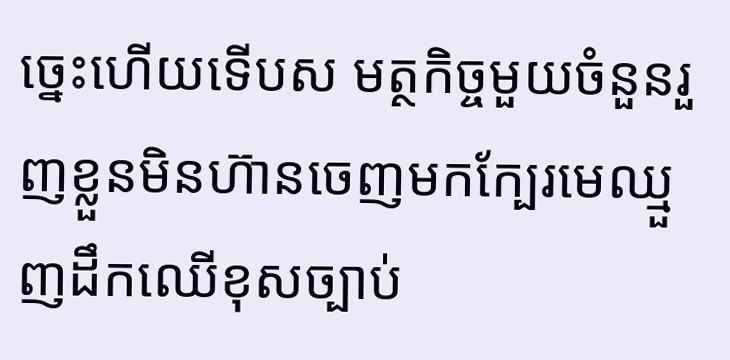ច្នេះហើយទើបស មត្ថកិច្ចមួយចំនួនរួញខ្លួនមិនហ៊ានចេញមកក្បែរមេឈ្មួញដឹកឈើខុសច្បាប់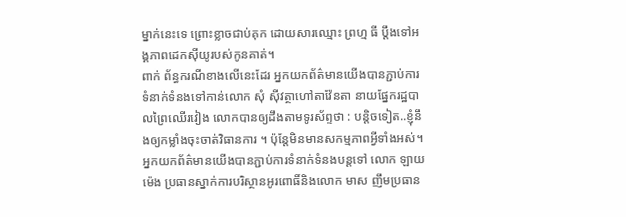ម្នាក់នេះទេ ព្រោះខ្លាចជាប់គុក ដោយសារឈ្មោះ ព្រហ្ម ធី ប្តឹងទៅអង្គភាពដេកស៊ីយូរបស់កូនគាត់។
ពាក់ ព័ន្ធករណីខាងលើនេះដែរ អ្នកយកព័ត៌មានយើងបានភ្ជាប់ការទំនាក់ទំនងទៅកាន់លោក សុំ ស៊ីវត្ថាហៅតាវ៉ែនតា នាយផ្នែករដ្ឋបាលព្រៃឈើរវៀង លោកបានឲ្យដឹងតាមទូរស័ព្ទថា : បន្តិចទៀត..ខ្ញុំនឹងឲ្យកម្លាំងចុះចាត់វិធានការ ។ ប៉ុន្តែមិនមានសកម្មភាពអ្វីទាំងអស់។
អ្នកយកព័ត៌មានយើងបានភ្ជាប់ការទំនាក់ទំនងបន្តទៅ លោក ឡាយ ម៉េង ប្រធានស្នាក់ការបរិស្ថានអូរពោធិ៍និងលោក មាស ញឹមប្រធាន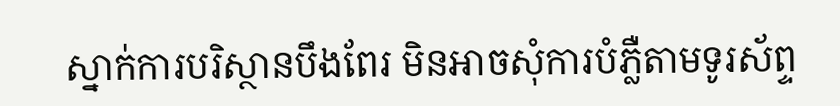ស្នាក់ការបរិស្ថានបឹងពែរ មិនអាចសុំការបំភ្លឺតាមទូរស័ព្ទ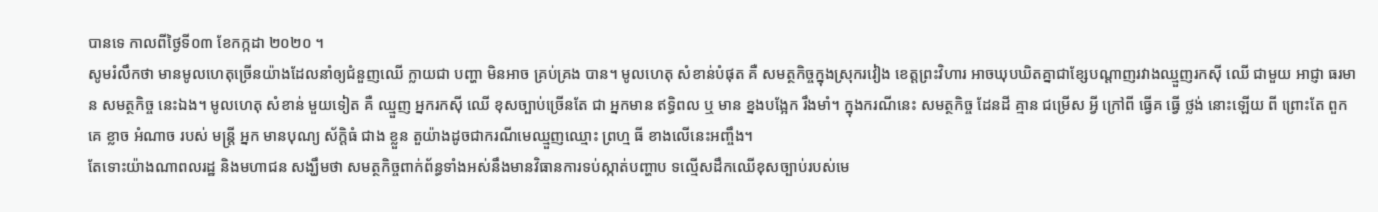បានទេ កាលពីថ្ងៃទី០៣ ខែកក្កដា ២០២០ ។
សូមរំលឹកថា មានមូលហេតុច្រើនយ៉ាងដែលនាំឲ្យជំនួញឈើ ក្លាយជា បញ្ហា មិនអាច គ្រប់គ្រង បាន។ មូលហេតុ សំខាន់បំផុត គឺ សមត្ថកិច្ចក្នុងស្រុករវៀង ខេត្តព្រះវិហារ អាចឃុបឃិតគ្នាជាខ្សែបណ្តាញរវាងឈ្មួញរកស៊ី ឈើ ជាមួយ អាជ្ញា ធរមាន សមត្ថកិច្ច នេះឯង។ មូលហេតុ សំខាន់ មួយទៀត គឺ ឈ្មួញ អ្នករកស៊ី ឈើ ខុសច្បាប់ច្រើនតែ ជា អ្នកមាន ឥទ្ធិពល ឬ មាន ខ្នងបង្អែក រឹងមាំ។ ក្នុងករណីនេះ សមត្ថកិច្ច ដែនដី គ្មាន ជម្រើស អ្វី ក្រៅពី ធ្វើគ ធ្វើ ថ្លង់ នោះឡើយ ពី ព្រោះតែ ពួកគេ ខ្លាច អំណាច របស់ មន្ត្រី អ្នក មានបុណ្យ ស័ក្តិធំ ជាង ខ្លួន តួយ៉ាងដូចជាករណីមេឈ្មួញឈ្មោះ ព្រហ្ម ធី ខាងលើនេះអញ្ចឹង។
តែទោះយ៉ាងណាពលរដ្ឋ និងមហាជន សង្ឃឹមថា សមត្ថកិច្ចពាក់ព័ន្ធទាំងអស់នឹងមានវិធានការទប់ស្កាត់បញ្ហាប ទល្មើសដឹកឈើខុសច្បាប់របស់មេ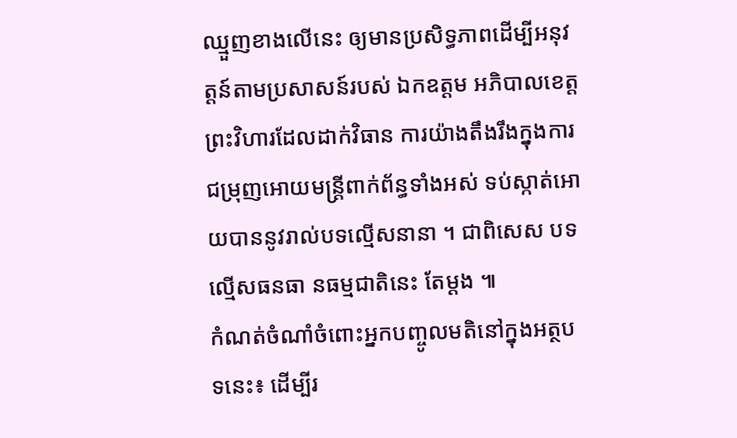ឈ្មួញខាងលើនេះ ឲ្យមានប្រសិទ្ធភាពដើម្បីអនុវត្តន៍តាមប្រសាសន៍របស់ ឯកឧត្តម អភិបាលខេត្តព្រះវិហារដែលដាក់វិធាន ការយ៉ាងតឹងរឹងក្នុងការជម្រុញអោយមន្ត្រីពាក់ព័ន្ធទាំងអស់ ទប់ស្កាត់អោយបាននូវរាល់បទល្មើសនានា ។ ជាពិសេស បទ ល្មើសធនធា នធម្មជាតិនេះ តែម្តង ៕
កំណត់ចំណាំចំពោះអ្នកបញ្ចូលមតិនៅក្នុងអត្ថបទនេះ៖ ដើម្បីរ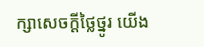ក្សាសេចក្ដីថ្លៃថ្នូរ យើង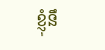ខ្ញុំនឹ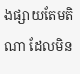ងផ្សាយតែមតិណា ដែលមិន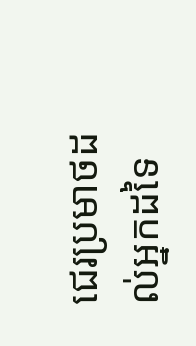ជេរប្រមាថដល់អ្នកដទៃ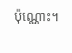ប៉ុណ្ណោះ។